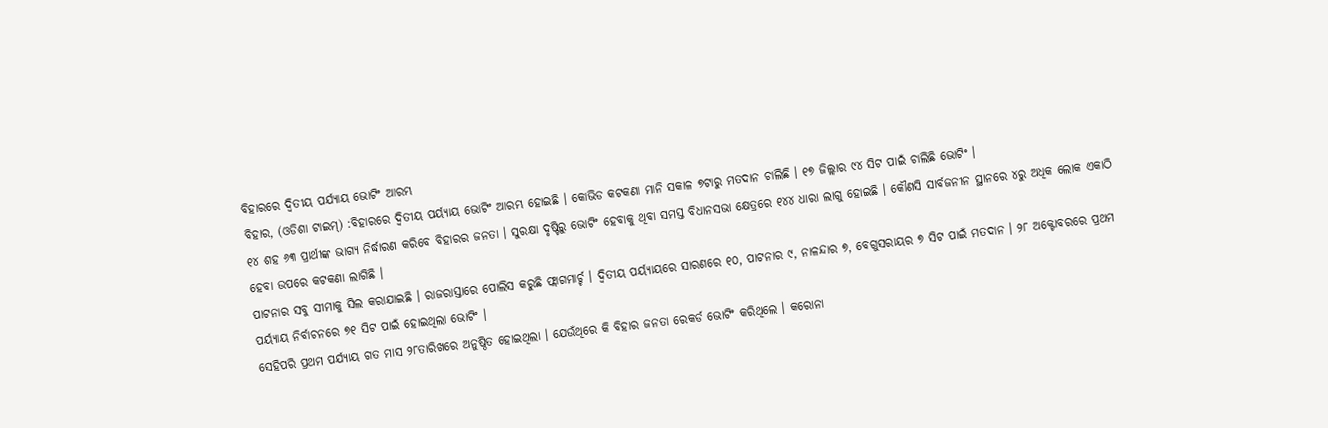ବିହାରରେ ଦ୍ୱିତୀୟ ପର୍ଯ୍ୟାୟ ଭୋଟିଂ ଆରମ୍ଭ
ବିହାର, (ଓଡିଶା ଟାଇମ୍) :ବିହାରରେ ଦ୍ୱିତୀୟ ପର୍ୟ୍ୟାୟ ଭୋଟିଂ ଆରମ୍ଭ ହୋଇଛି । କୋଭିଡ କଟକଣା ମାନି ସକାଳ ୭ଟାରୁ ମତଦାନ ଚାଲିଛି । ୧୭ ଜିଲ୍ଲାର ୯୪ ସିଟ ପାଇଁ ଚାଲିଛି ଭୋଟିଂ ।
୧୪ ଶହ ୬୩ ପ୍ରାର୍ଥୀଙ୍କ ଭାଗ୍ୟ ନିର୍ଦ୍ଧାରଣ କରିବେ ବିହାରର ଜନତା । ସୁରକ୍ଷା ଦୃଷ୍ଟିରୁ ଭୋଟିଂ ହେବାକୁ ଥିବା ସମସ୍ତ ବିଧାନସଭା କ୍ଷେତ୍ରରେ ୧୪୪ ଧାରା ଲାଗୁ ହୋଇଛି । କୌଣସି ସାର୍ବଜନୀନ ସ୍ଥାନରେ ୪ରୁ ଅଧିକ ଲୋକ ଏକାଠି ହେବା ଉପରେ କଟକଣା ଲାଗିଛି ।
ପାଟନାର ସବୁ ସୀମାକୁ ସିଲ କରାଯାଇଛି । ରାଜରାସ୍ତାରେ ପୋଲିସ କରୁଛି ଫ୍ଲାଗମାର୍ଚ୍ଚ । ଦ୍ୱିତୀୟ ପର୍ୟ୍ୟାୟରେ ସାରଣରେ ୧୦, ପାଟନାର ୯, ନାଳନ୍ଦାର ୭, ବେଗୁସରାୟର ୭ ସିଟ ପାଇଁ ମତଦାନ । ୨୮ ଅକ୍ଟୋବରରେ ପ୍ରଥମ ପର୍ୟ୍ୟାୟ ନିର୍ବାଚନରେ ୭୧ ସିଟ ପାଇଁ ହୋଇଥିଲା ଭୋଟିଂ ।
ସେହିପରି ପ୍ରଥମ ପର୍ଯ୍ୟାୟ ଗତ ମାସ ୨୮ତାରିଖରେ ଅନୁଷ୍ଠିତ ହୋଇଥିଲା । ଯେଉଁଥିରେ କି ବିହାର ଜନତା ରେକର୍ଡ ଭୋଟିଂ କରିଥିଲେ । କରୋନା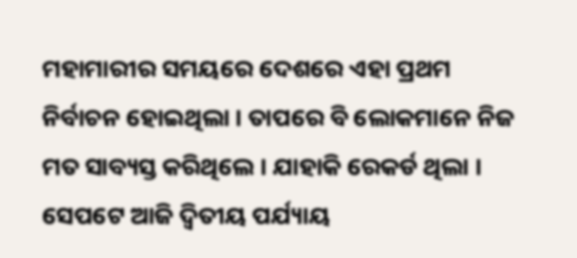ମହାମାରୀର ସମୟରେ ଦେଶରେ ଏହା ପ୍ରଥମ ନିର୍ବାଚନ ହୋଇଥିଲା । ତାପରେ ବି ଲୋକମାନେ ନିଜ ମତ ସାବ୍ୟସ୍ତ କରିଥିଲେ । ଯାହାକି ରେକର୍ଡ ଥିଲା । ସେପଟେ ଆଜି ଦ୍ୱିତୀୟ ପର୍ଯ୍ୟାୟ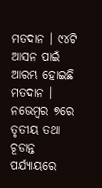ମତଦାନ । ୯୪ଟି ଆସନ ପାଇଁ ଆରମ୍ଭ ହୋଇଛି ମତଦାନ । ନଭେମ୍ବର ୭ରେ ତୃତୀୟ ତଥା ଚୂଡାନ୍ତ ପର୍ଯ୍ୟାୟରେ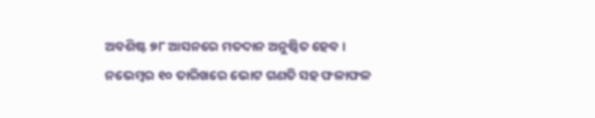ଅବଶିଷ୍ଟ ୭୮ ଆସନରେ ମତଦାନ ଅନୁଷ୍ଠିତ ହେବ। ନଭେମ୍ବର ୧୦ ତାରିଖରେ ଭୋଟ ଗଣତି ସହ ଫଳାଫଳ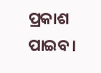ପ୍ରକାଶ ପାଇବ।